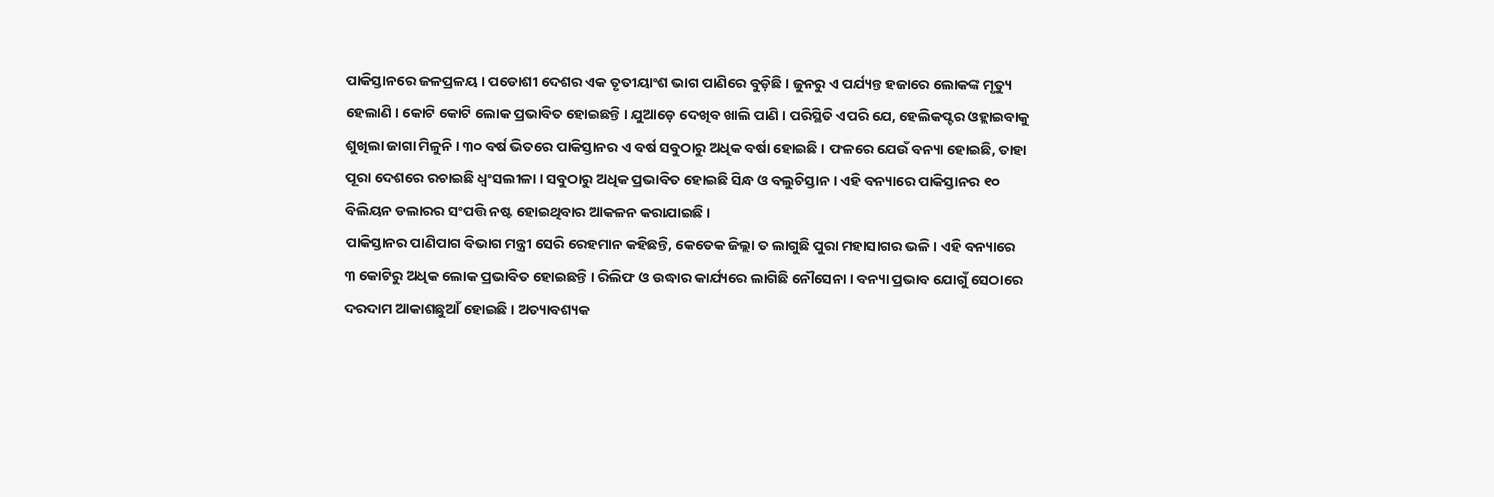ପାକିସ୍ତାନରେ ଜଳପ୍ରଳୟ । ପଡୋଶୀ ଦେଶର ଏକ ତୃତୀୟାଂଶ ଭାଗ ପାଣିରେ ବୁଡ଼ିଛି । ଜୁନରୁ ଏ ପର୍ଯ୍ୟନ୍ତ ହଜାରେ ଲୋକଙ୍କ ମୃତ୍ୟୁ ହେଲାଣି । କୋଟି କୋଟି ଲୋକ ପ୍ରଭାବିତ ହୋଇଛନ୍ତି । ଯୁଆଡ଼େ ଦେଖିବ ଖାଲି ପାଣି । ପରିସ୍ଥିତି ଏପରି ଯେ, ହେଲିକପ୍ଟର ଓହ୍ଲାଇବାକୁ ଶୁଖିଲା ଜାଗା ମିଳୁନି । ୩୦ ବର୍ଷ ଭିତରେ ପାକିସ୍ତାନର ଏ ବର୍ଷ ସବୁଠାରୁ ଅଧିକ ବର୍ଷା ହୋଇଛି । ଫଳରେ ଯେଉଁ ବନ୍ୟା ହୋଇଛି, ତାହା ପୂରା ଦେଶରେ ରଚାଇଛି ଧ୍ୱଂସଲୀଳା । ସବୁଠାରୁ ଅଧିକ ପ୍ରଭାବିତ ହୋଇଛି ସିନ୍ଧ ଓ ବଲୁଚିସ୍ତାନ । ଏହି ବନ୍ୟାରେ ପାକିସ୍ତାନର ୧୦ ବିଲିୟନ ଡଲାରର ସଂପତ୍ତି ନଷ୍ଟ ହୋଇଥିବାର ଆକଳନ କରାଯାଇଛି ।
ପାକିସ୍ତାନର ପାଣିପାଗ ବିଭାଗ ମନ୍ତ୍ରୀ ସେରି ରେହମାନ କହିଛନ୍ତି, କେତେକ ଜିଲ୍ଲା ତ ଲାଗୁଛି ପୁରା ମହାସାଗର ଭଳି । ଏହି ବନ୍ୟାରେ ୩ କୋଟିରୁ ଅଧିକ ଲୋକ ପ୍ରଭାବିତ ହୋଇଛନ୍ତି । ରିଲିଫ ଓ ଉଦ୍ଧାର କାର୍ଯ୍ୟରେ ଲାଗିଛି ନୌସେନା । ବନ୍ୟା ପ୍ରଭାବ ଯୋଗୁଁ ସେଠାରେ ଦରଦାମ ଆକାଶଛୁଆଁ ହୋଇଛି । ଅତ୍ୟାବଶ୍ୟକ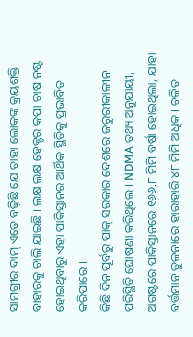ସାମଗ୍ରୀର ଦାମ୍ ଏତେ ବଢ଼ିଛି ଯେ ତାହା ଲୋକଙ୍କ କ୍ରୟଶକ୍ତି ବାହାରକୁ ଚାଲି ଯାଇଛି । ଲକ୍ଷ ଲକ୍ଷ ହେକ୍ଟର କପା ଚାଷ ନଷ୍ଟ ହୋଇଥିବାରୁ ଏହା ପାକିସ୍ତାନର ଆର୍ଥିକ ସ୍ଥିତିକୁ ପ୍ରଭାବିତ କରିପାରେ ।
କିଛି ଦିନ ପୂର୍ବରୁ ପାକ୍ ସରକାର ଦେଶରେ ଜରୁରୀକାଳୀନ ପରିସ୍ଥିତି ଘୋଷଣା କରିଥିଲେ । NDMA ତଥ୍ୟ ଅନୁଯାୟୀ, ଅଗଷ୍ଟରେ ପାକିସ୍ତାନରେ ୧୬୬.୮ ମିମି ବର୍ଷା ହୋଇଥିଲା, ଯାହା ବର୍ତ୍ତମାନ ତୁଳନାରେ ହାରାହାରି ୪୮ ମିମି ଅଧିକ । ଚଳିତ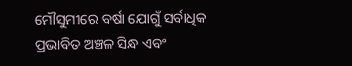ମୌସୁମୀରେ ବର୍ଷା ଯୋଗୁଁ ସର୍ବାଧିକ ପ୍ରଭାବିତ ଅଞ୍ଚଳ ସିନ୍ଧ ଏବଂ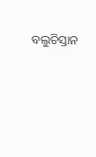ବଲୁଚିସ୍ତାନ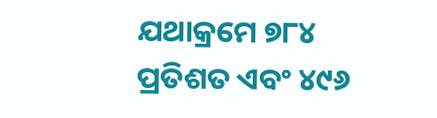ଯଥାକ୍ରମେ ୭୮୪ ପ୍ରତିଶତ ଏବଂ ୪୯୬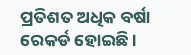ପ୍ରତିଶତ ଅଧିକ ବର୍ଷା ରେକର୍ଡ ହୋଇଛି ।